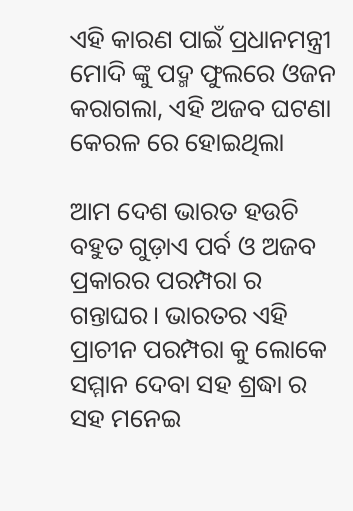ଏହି କାରଣ ପାଇଁ ପ୍ରଧାନମନ୍ତ୍ରୀ ମୋଦି ଙ୍କୁ ପଦ୍ମ ଫୁଲରେ ଓଜନ କରାଗଲା, ଏହି ଅଜବ ଘଟଣା କେରଳ ରେ ହୋଇଥିଲା

ଆମ ଦେଶ ଭାରତ ହଉଚି ବହୁତ ଗୁଡ଼ାଏ ପର୍ବ ଓ ଅଜବ ପ୍ରକାରର ପରମ୍ପରା ର ଗନ୍ତାଘର। ଭାରତର ଏହି ପ୍ରାଚୀନ ପରମ୍ପରା କୁ ଲୋକେ ସମ୍ମାନ ଦେବା ସହ ଶ୍ରଦ୍ଧା ର ସହ ମନେଇ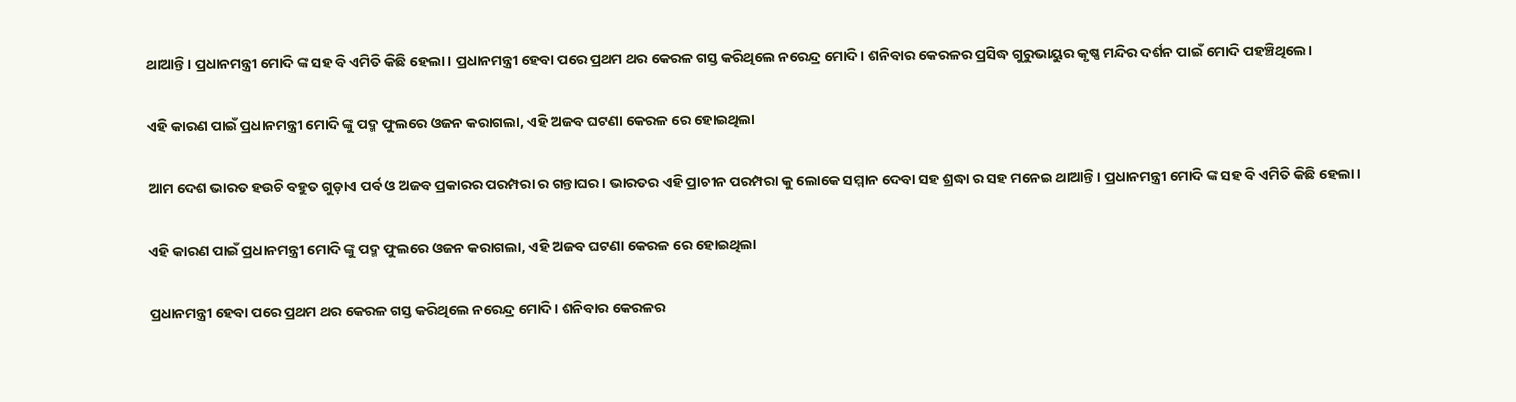ଥାଆନ୍ତି। ପ୍ରଧାନମନ୍ତ୍ରୀ ମୋଦି ଙ୍କ ସହ ବି ଏମିତି କିଛି ହେଲା। ପ୍ରଧାନମନ୍ତ୍ରୀ ହେବା ପରେ ପ୍ରଥମ ଥର କେରଳ ଗସ୍ତ କରିଥିଲେ ନରେନ୍ଦ୍ର ମୋଦି। ଶନିବାର କେରଳର ପ୍ରସିଦ୍ଧ ଗୁରୁଭାୟୁର କୃଷ୍ଣ ମନ୍ଦିର ଦର୍ଶନ ପାଇଁ ମୋଦି ପହଞ୍ଚିଥିଲେ।

ଏହି କାରଣ ପାଇଁ ପ୍ରଧାନମନ୍ତ୍ରୀ ମୋଦି ଙ୍କୁ ପଦ୍ମ ଫୁଲରେ ଓଜନ କରାଗଲା, ଏହି ଅଜବ ଘଟଣା କେରଳ ରେ ହୋଇଥିଲା

ଆମ ଦେଶ ଭାରତ ହଉଚି ବହୁତ ଗୁଡ଼ାଏ ପର୍ବ ଓ ଅଜବ ପ୍ରକାରର ପରମ୍ପରା ର ଗନ୍ତାଘର। ଭାରତର ଏହି ପ୍ରାଚୀନ ପରମ୍ପରା କୁ ଲୋକେ ସମ୍ମାନ ଦେବା ସହ ଶ୍ରଦ୍ଧା ର ସହ ମନେଇ ଥାଆନ୍ତି। ପ୍ରଧାନମନ୍ତ୍ରୀ ମୋଦି ଙ୍କ ସହ ବି ଏମିତି କିଛି ହେଲା।

ଏହି କାରଣ ପାଇଁ ପ୍ରଧାନମନ୍ତ୍ରୀ ମୋଦି ଙ୍କୁ ପଦ୍ମ ଫୁଲରେ ଓଜନ କରାଗଲା, ଏହି ଅଜବ ଘଟଣା କେରଳ ରେ ହୋଇଥିଲା

ପ୍ରଧାନମନ୍ତ୍ରୀ ହେବା ପରେ ପ୍ରଥମ ଥର କେରଳ ଗସ୍ତ କରିଥିଲେ ନରେନ୍ଦ୍ର ମୋଦି। ଶନିବାର କେରଳର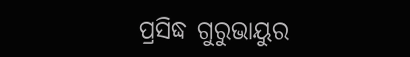ପ୍ରସିଦ୍ଧ ଗୁରୁଭାୟୁର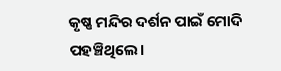କୃଷ୍ଣ ମନ୍ଦିର ଦର୍ଶନ ପାଇଁ ମୋଦି ପହଞ୍ଚିଥିଲେ।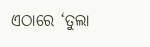ଏଠାରେ ‘ତୁଲା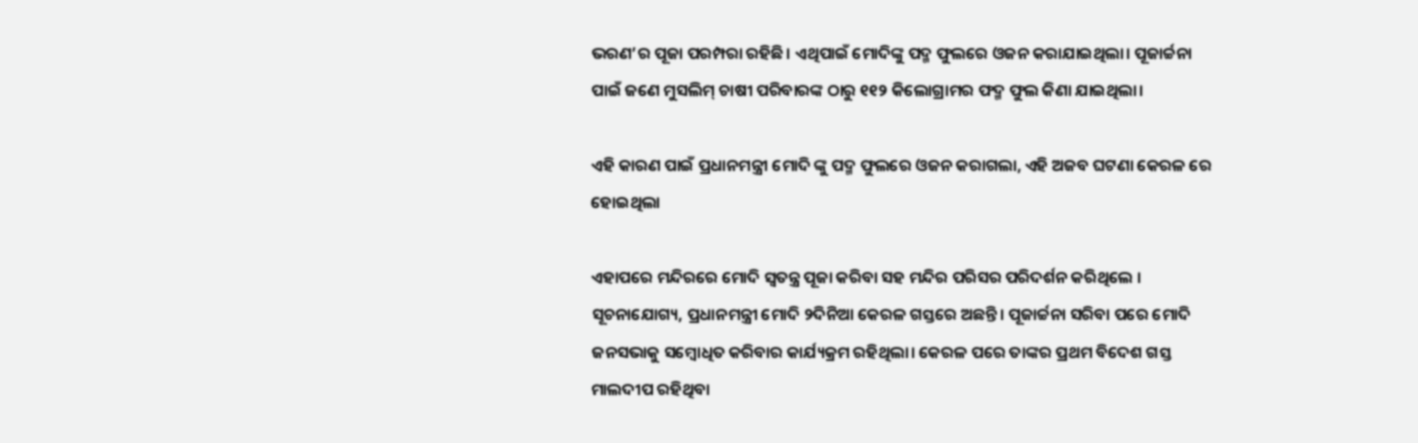ଭରଣ’ର ପୂଜା ପରମ୍ପରା ରହିଛି। ଏଥିପାଇଁ ମୋଦିଙ୍କୁ ପଦ୍ମ ଫୁଲରେ ଓଜନ କରାଯାଇଥିଲା। ପୂଜାର୍ଚ୍ଚନା ପାଇଁ ଜଣେ ମୁସଲିମ୍‌ ଚାଷୀ ପରିବାରଙ୍କ ଠାରୁ ୧୧୨ କିଲୋଗ୍ରାମର ଫଦ୍ମ ଫୁଲ କିଣା ଯାଇଥିଲା।

ଏହି କାରଣ ପାଇଁ ପ୍ରଧାନମନ୍ତ୍ରୀ ମୋଦି ଙ୍କୁ ପଦ୍ମ ଫୁଲରେ ଓଜନ କରାଗଲା, ଏହି ଅଜବ ଘଟଣା କେରଳ ରେ ହୋଇଥିଲା

ଏହାପରେ ମନ୍ଦିରରେ ମୋଦି ସ୍ବତନ୍ତ୍ର ପୂଜା କରିବା ସହ ମନ୍ଦିର ପରିସର ପରିଦର୍ଶନ କରିଥିଲେ । ସୂଚନାଯୋଗ୍ୟ, ପ୍ରଧାନମନ୍ତ୍ରୀ ମୋଦି ୨ଦିନିଆ କେରଳ ଗସ୍ତରେ ଅଛନ୍ତି। ପୂଜାର୍ଚ୍ଚନା ସରିବା ପରେ ମୋଦି ଜନସଭାକୁ ସମ୍ବୋଧିତ କରିବାର କାର୍ଯ୍ୟକ୍ରମ ରହିଥିଲା। କେରଳ ପରେ ତାଙ୍କର ପ୍ରଥମ ବିଦେଶ ଗସ୍ତ ମାଲଦୀପ ରହିଥିବା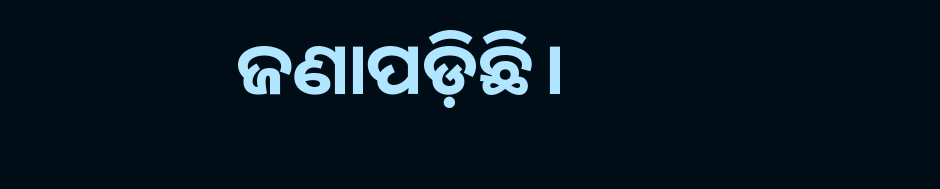ଜଣାପଡ଼ିଛି।